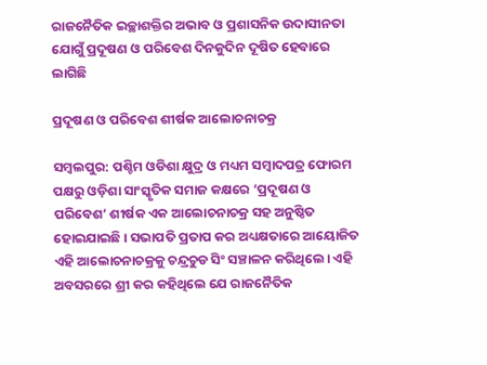ରାଜନୈତିକ ଇଚ୍ଛାଶକ୍ତିର ଅଭାବ ଓ ପ୍ରଶାସନିକ ଉଦାସୀନତା ଯୋଗୁଁ ପ୍ରଦୂଷଣ ଓ ପରିବେଶ ଦିନକୁଦିନ ଦୂଷିତ ହେବାରେ ଲାଗିଛି

ପ୍ରଦୂଷଣ ଓ ପରିବେଶ ଶୀର୍ଷକ ଆଲୋଚନାଚକ୍ର

ସମ୍ବଲପୁର: ପଶ୍ଚିମ ଓଡିଶା କ୍ଷୁଦ୍ର ଓ ମଧ୍ୟମ ସମ୍ବାଦପତ୍ର ଫୋରମ ପକ୍ଷରୁ ଓଡ଼ିଶା ସାଂସ୍କୃତିକ ସମାଜ କକ୍ଷରେ ‘ପ୍ରଦୂଷଣ ଓ ପରିବେଶ’ ଶୀର୍ଷକ ଏକ ଆଲୋଚନାଚକ୍ର ସହ ଅନୁଷ୍ଠିତ ହୋଇଯାଇଛି। ସଭାପତି ପ୍ରତାପ କର ଅଧ୍ୟକ୍ଷତାରେ ଆୟୋଜିତ ଏହି ଆଲୋଚନାଚକ୍ରକୁ ଚନ୍ଦ୍ରଚୁଡ ସିଂ ସଞ୍ଚାଳନ କରିଥିଲେ। ଏହି ଅବସରରେ ଶ୍ରୀ କର କହିଥିଲେ ଯେ ରାଜନୈତିକ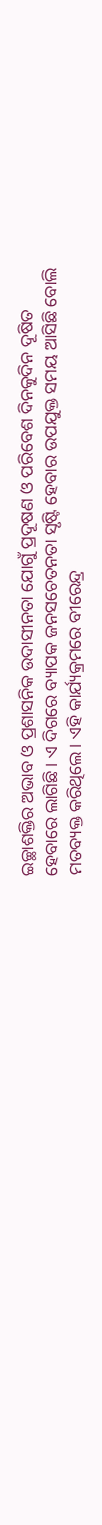ଇଚ୍ଛାଶକ୍ତିର ଅଭାବ ଓ ପ୍ରଶାସନିକ ଉଦାସୀନତା ଯୋଗୁଁ ପ୍ରଦୂଷଣ ଓ ପରିବେଶ ଦିନକୁଦିନ ଦୂଷିତ ହେବାରେ ଲାଗିଛି। ଏ ଦିଗରେ ବ୍ୟାପକ ଜନସଚେତନତା ସୃଷ୍ଟି ହେବାର ଉପଯୁକ୍ତ ସମୟ ଆସିଛି ବୋଲି ମତବ୍ୟକ୍ତ କରିଥିଲେ। ଏହି କାର୍ଯ୍ୟକ୍ରମରେ ବୀରେନ୍ଦ୍ର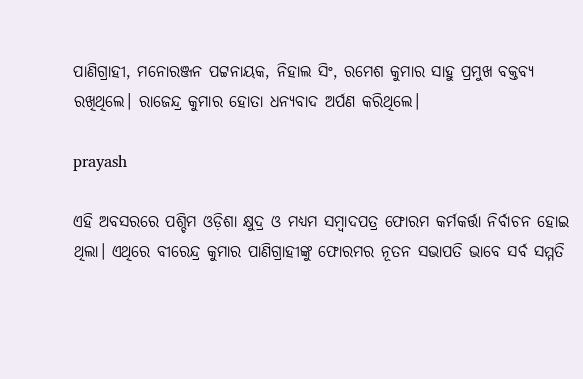ପାଣିଗ୍ରାହୀ, ମନୋରଞ୍ଜନ ପଟ୍ଟନାୟକ, ନିହାଲ ସିଂ, ରମେଶ କୁମାର ସାହୁ ପ୍ରମୁଖ ବକ୍ତବ୍ୟ ରଖିଥିଲେ। ରାଜେନ୍ଦ୍ର କୁମାର ହୋତା ଧନ୍ୟବାଦ ଅର୍ପଣ କରିଥିଲେ।

prayash

ଏହି ଅବସରରେ ପଶ୍ଚିମ ଓଡ଼ିଶା କ୍ଷୁଦ୍ର ଓ ମଧ୍ୟମ ସମ୍ବାଦପତ୍ର ଫୋରମ କର୍ମକର୍ତ୍ତା ନିର୍ବାଚନ ହୋଇ ଥିଲା। ଏଥିରେ ବୀରେନ୍ଦ୍ର କୁମାର ପାଣିଗ୍ରାହୀଙ୍କୁ ଫୋରମର ନୂତନ ସଭାପତି ଭାବେ ସର୍ବ ସମ୍ମତି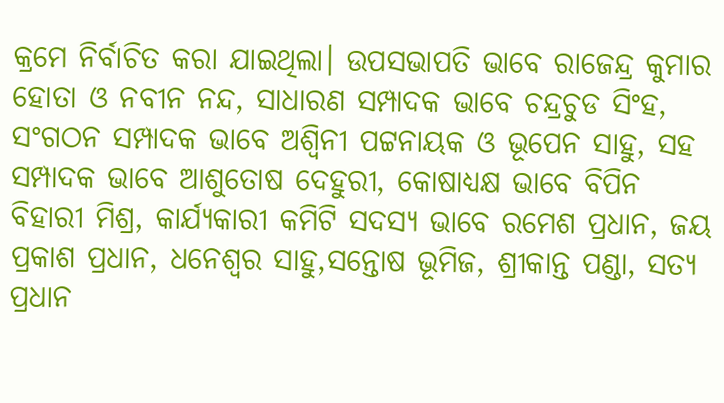କ୍ରମେ ନିର୍ବାଚିତ କରା ଯାଇଥିଲା। ଉପସଭାପତି ଭାବେ ରାଜେନ୍ଦ୍ର କୁମାର ହୋତା ଓ ନବୀନ ନନ୍ଦ, ସାଧାରଣ ସମ୍ପାଦକ ଭାବେ ଚନ୍ଦ୍ରଚୁଡ ସିଂହ, ସଂଗଠନ ସମ୍ପାଦକ ଭାବେ ଅଶ୍ବିନୀ ପଟ୍ଟନାୟକ ଓ ଭୂପେନ ସାହୁ, ସହ ସମ୍ପାଦକ ଭାବେ ଆଶୁତୋଷ ଦେହୁରୀ, କୋଷାଧ୍ୟକ୍ଷ ଭାବେ ବିପିନ ବିହାରୀ ମିଶ୍ର, କାର୍ଯ୍ୟକାରୀ କମିଟି ସଦସ୍ୟ ଭାବେ ରମେଶ ପ୍ରଧାନ, ଜୟ ପ୍ରକାଶ ପ୍ରଧାନ, ଧନେଶ୍ଵର ସାହୁ,ସନ୍ତୋଷ ଭୂମିଜ, ଶ୍ରୀକାନ୍ତ ପଣ୍ଡା, ସତ୍ୟ ପ୍ରଧାନ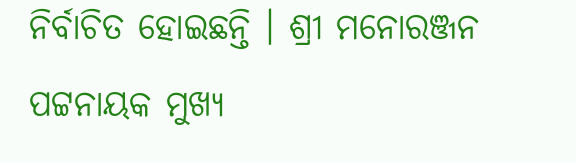ନିର୍ବାଚିତ ହୋଇଛନ୍ତି । ଶ୍ରୀ ମନୋରଞ୍ଜନ ପଟ୍ଟନାୟକ ମୁଖ୍ୟ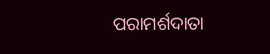ପରାମର୍ଶଦାତା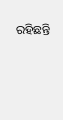ରହିଛନ୍ତି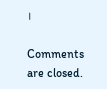।

Comments are closed.